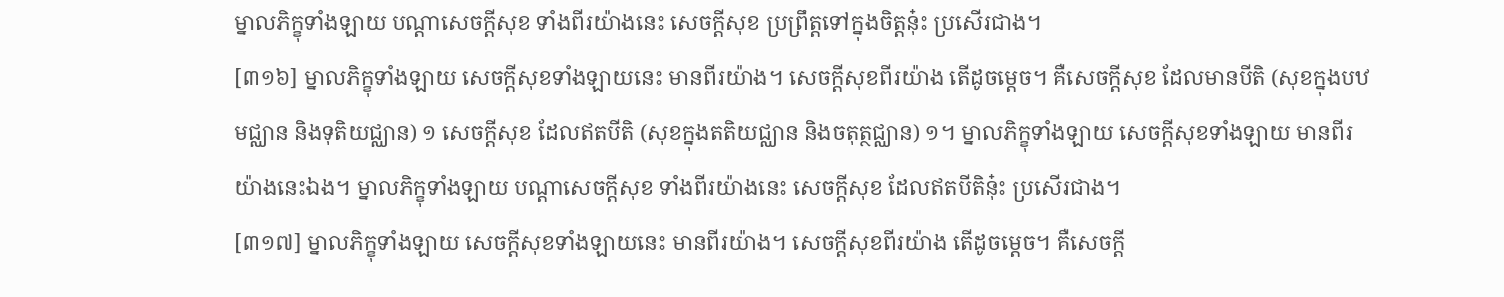ម្នាលភិក្ខុទាំងឡាយ បណ្ដាសេចក្ដីសុខ ទាំងពីរយ៉ាងនេះ សេចក្ដីសុខ ប្រព្រឹត្តទៅក្នុងចិត្តនុ៎ះ ប្រសើរជាង។
[៣១៦] ម្នាលភិក្ខុទាំងឡាយ សេចក្ដីសុខទាំងឡាយនេះ មានពីរយ៉ាង។ សេចក្ដីសុខពីរយ៉ាង តើដូចម្ដេច។ គឺសេចក្ដីសុខ ដែលមានបីតិ (សុខក្នុងបឋមជ្ឈាន និងទុតិយជ្ឈាន) ១ សេចក្ដីសុខ ដែលឥតបីតិ (សុខក្នុងតតិយជ្ឈាន និងចតុត្ថជ្ឈាន) ១។ ម្នាលភិក្ខុទាំងឡាយ សេចក្ដីសុខទាំងឡាយ មានពីរយ៉ាងនេះឯង។ ម្នាលភិក្ខុទាំងឡាយ បណ្ដាសេចក្ដីសុខ ទាំងពីរយ៉ាងនេះ សេចក្ដីសុខ ដែលឥតបីតិនុ៎ះ ប្រសើរជាង។
[៣១៧] ម្នាលភិក្ខុទាំងឡាយ សេចក្ដីសុខទាំងឡាយនេះ មានពីរយ៉ាង។ សេចក្ដីសុខពីរយ៉ាង តើដូចម្ដេច។ គឺសេចក្ដី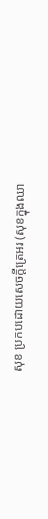សុខ ប្រកបដោយសេចក្ដីត្រេអរ (សុខក្នុងឈា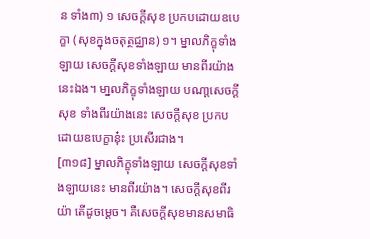ន ទាំង៣) ១ សេចក្ដីសុខ ប្រកបដោយឧបេក្ខា (សុខក្នុងចតុត្ថជ្ឈាន) ១។ ម្នាលភិក្ខុទាំងឡាយ សេចក្ដីសុខទាំងឡាយ មានពីរយ៉ាងនេះឯង។ មា្នលភិក្ខុទាំងឡាយ បណា្ដសេចក្ដីសុខ ទាំងពីរយ៉ាងនេះ សេចក្ដីសុខ ប្រកបដោយឧបេក្ខានុ៎ះ ប្រសើរជាង។
[៣១៨] ម្នាលភិក្ខុទាំងឡាយ សេចក្ដីសុខទាំងឡាយនេះ មានពីរយ៉ាង។ សេចក្ដីសុខពីរយ៉ា តើដូចម្ដេច។ គឺសេចក្ដីសុខមានសមាធិ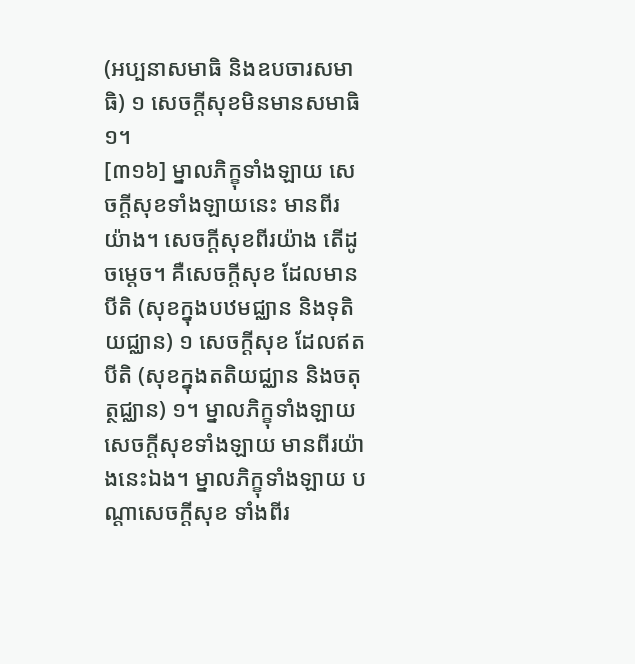(អប្បនាសមាធិ និងឧបចារសមាធិ) ១ សេចក្ដីសុខមិនមានសមាធិ ១។
[៣១៦] ម្នាលភិក្ខុទាំងឡាយ សេចក្ដីសុខទាំងឡាយនេះ មានពីរយ៉ាង។ សេចក្ដីសុខពីរយ៉ាង តើដូចម្ដេច។ គឺសេចក្ដីសុខ ដែលមានបីតិ (សុខក្នុងបឋមជ្ឈាន និងទុតិយជ្ឈាន) ១ សេចក្ដីសុខ ដែលឥតបីតិ (សុខក្នុងតតិយជ្ឈាន និងចតុត្ថជ្ឈាន) ១។ ម្នាលភិក្ខុទាំងឡាយ សេចក្ដីសុខទាំងឡាយ មានពីរយ៉ាងនេះឯង។ ម្នាលភិក្ខុទាំងឡាយ បណ្ដាសេចក្ដីសុខ ទាំងពីរ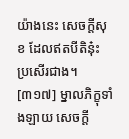យ៉ាងនេះ សេចក្ដីសុខ ដែលឥតបីតិនុ៎ះ ប្រសើរជាង។
[៣១៧] ម្នាលភិក្ខុទាំងឡាយ សេចក្ដី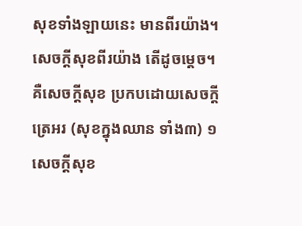សុខទាំងឡាយនេះ មានពីរយ៉ាង។ សេចក្ដីសុខពីរយ៉ាង តើដូចម្ដេច។ គឺសេចក្ដីសុខ ប្រកបដោយសេចក្ដីត្រេអរ (សុខក្នុងឈាន ទាំង៣) ១ សេចក្ដីសុខ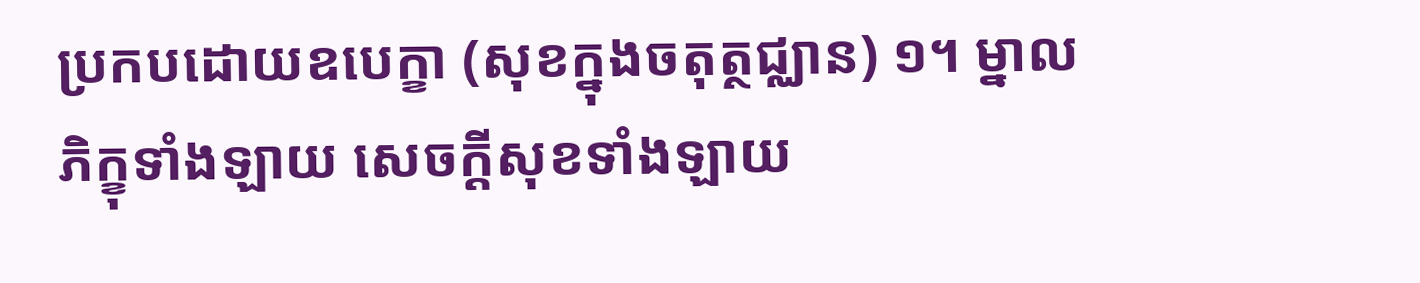ប្រកបដោយឧបេក្ខា (សុខក្នុងចតុត្ថជ្ឈាន) ១។ ម្នាលភិក្ខុទាំងឡាយ សេចក្ដីសុខទាំងឡាយ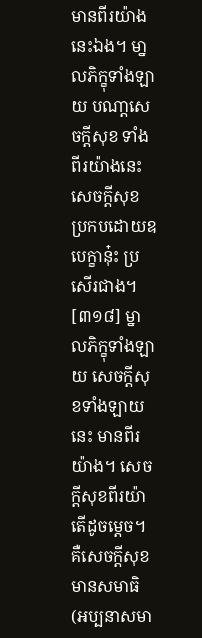មានពីរយ៉ាងនេះឯង។ មា្នលភិក្ខុទាំងឡាយ បណា្ដសេចក្ដីសុខ ទាំងពីរយ៉ាងនេះ សេចក្ដីសុខ ប្រកបដោយឧបេក្ខានុ៎ះ ប្រសើរជាង។
[៣១៨] ម្នាលភិក្ខុទាំងឡាយ សេចក្ដីសុខទាំងឡាយនេះ មានពីរយ៉ាង។ សេចក្ដីសុខពីរយ៉ា តើដូចម្ដេច។ គឺសេចក្ដីសុខមានសមាធិ (អប្បនាសមា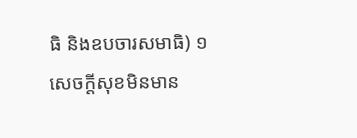ធិ និងឧបចារសមាធិ) ១ សេចក្ដីសុខមិនមាន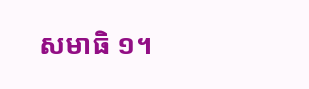សមាធិ ១។